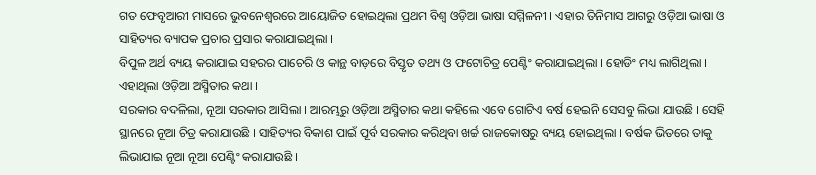ଗତ ଫେବୃଆରୀ ମାସରେ ଭୁବନେଶ୍ୱରରେ ଆୟୋଜିତ ହୋଇଥିଲା ପ୍ରଥମ ବିଶ୍ୱ ଓଡ଼ିଆ ଭାଷା ସମ୍ମିଳନୀ । ଏହାର ତିନିମାସ ଆଗରୁ ଓଡ଼ିଆ ଭାଷା ଓ ସାହିତ୍ୟର ବ୍ୟାପକ ପ୍ରଚାର ପ୍ରସାର କରାଯାଇଥିଲା ।
ବିପୁଳ ଅର୍ଥ ବ୍ୟୟ କରାଯାଇ ସହରର ପାଚେରି ଓ କାନ୍ଥ ବାଡ଼ରେ ବିସ୍ତୃତ ତଥ୍ୟ ଓ ଫଟୋଚିତ୍ର ପେଣ୍ଟିଂ କରାଯାଇଥିଲା । ହୋଡିଂ ମଧ୍ୟ ଲାଗିଥିଲା । ଏହାଥିଲା ଓଡ଼ିଆ ଅସ୍ମିତାର କଥା ।
ସରକାର ବଦଳିଲା, ନୂଆ ସରକାର ଆସିଲା । ଆରମ୍ଭରୁ ଓଡ଼ିଆ ଅସ୍ମିତାର କଥା କହିଲେ ଏବେ ଗୋଟିଏ ବର୍ଷ ହେଇନି ସେସବୁ ଲିଭା ଯାଉଛି । ସେହି ସ୍ଥାନରେ ନୂଆ ଚିତ୍ର କରାଯାଉଛି । ସାହିତ୍ୟର ବିକାଶ ପାଇଁ ପୂର୍ବ ସରକାର କରିଥିବା ଖର୍ଚ୍ଚ ରାଜକୋଷରୁ ବ୍ୟୟ ହୋଇଥିଲା । ବର୍ଷକ ଭିତରେ ତାକୁ ଲିଭାଯାଇ ନୂଆ ନୂଆ ପେଣ୍ଟିଂ କରାଯାଉଛି ।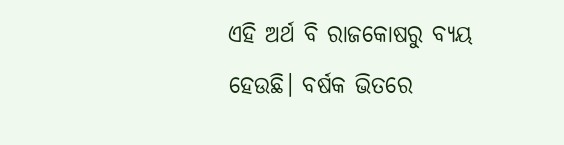ଏହି ଅର୍ଥ ବି ରାଜକୋଷରୁ ବ୍ୟୟ ହେଉଛି। ବର୍ଷକ ଭିତରେ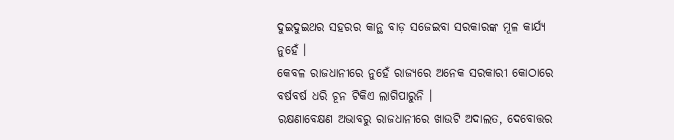ଦୁଇଦୁଇଥର ସହରର କାନ୍ଥ ବାଡ଼ ସଜେଇବା ସରକାରଙ୍କ ମୂଳ କାର୍ଯ୍ୟ ନୁହେଁ ।
କେବଳ ରାଜଧାନୀରେ ନୁହେଁ ରାଜ୍ୟରେ ଅନେକ ସରକାରୀ କୋଠାରେ ବର୍ଷବର୍ଷ ଧରି ଚୂନ ଟିକିଏ ଲାଗିପାରୁନି ।
ରକ୍ଷଣାବେକ୍ଷଣ ଅଭାବରୁ ରାଜଧାନୀରେ ଖାଉଟି ଅଦାଲତ, ଦେବୋତ୍ତର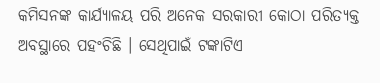କମିସନଙ୍କ କାର୍ଯ୍ୟାଳୟ ପରି ଅନେକ ସରକାରୀ କୋଠା ପରିତ୍ୟକ୍ତ ଅବସ୍ଥାରେ ପହଂଚିଛି । ସେଥିପାଇଁ ଟଙ୍କାଟିଏ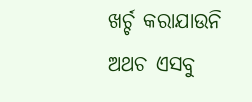ଖର୍ଚ୍ଚ କରାଯାଉନି ଅଥଚ ଏସବୁ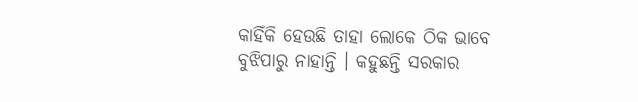କାହିଁକି ହେଉଛି ତାହା ଲୋକେ ଠିକ ଭାବେ ବୁଝିପାରୁ ନାହାନ୍ତି । କହୁଛନ୍ତି ସରକାର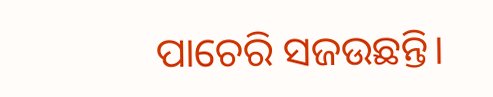ପାଚେରି ସଜଉଛନ୍ତି।